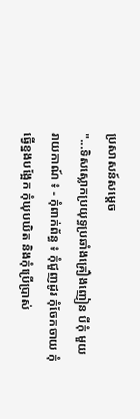ប្រសាសន៍សម្តេច
"...ទិសស្លោកប្រយុទ្ធប្រឆាំងគ្រឿងញៀន បីកុំ មួយរាយកាណ៍ ៖ - កុំពាក់ព័ន្ធ ៖ កុំជួញដូរ កុំចែកចាយ កុំធ្វើខ្នងបង្អែក កុំឃុបឃិត និងកុំប្រើប្រាស់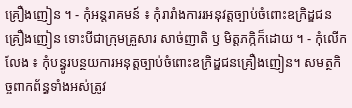គ្រឿងញៀន ។ - កុំអន្តរាគមន៍ ៖ កុំរារាំងការរអនុវត្តច្បាប់ចំពោះឧក្រិដ្ឌជនគ្រឿងញៀន ទោះបីជាក្រុមគ្រួសារ សាច់ញាតិ ឫ មិត្តភក្កិក៏ដោយ ។ - កុំលើកលែង ៖ កុំបន្ធូរបន្ថយការអនុត្តច្បាប់ចំពោះឧក្រិដ្ឌជនគ្រឿងញៀន។ សមត្ថកិច្ចពាកព័ន្ធទាំងអស់ត្រូវ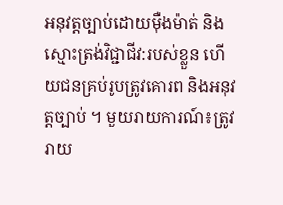អនុវត្តច្បាប់ដោយមុឺងម៉ាត់ និងស្មោះត្រង់វិជ្ជាជីវ:របស់ខ្លួន ហើយជនគ្រប់រូបត្រូវគោរព និងអនុវត្តច្បាប់ ។ មួយរាយការណ៍៖ត្រូវរាយ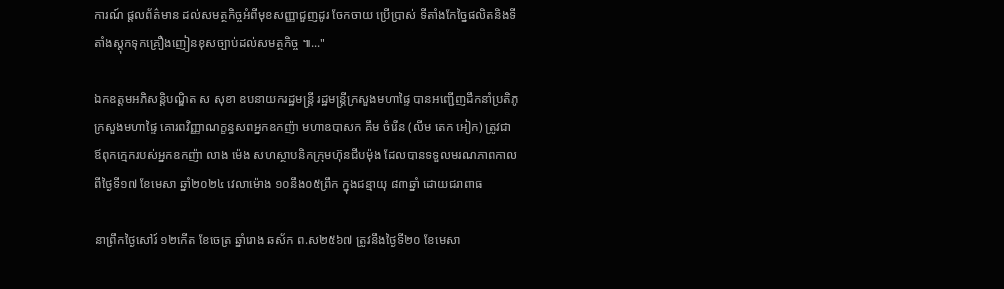ការណ៍ ផ្តលព័ត៌មាន ដល់សមត្ថកិច្ចអំពីមុខសញ្ញាជួញដូរ ចែកចាយ ប្រើប្រាស់ ទីតាំងកែច្នៃផលិតនិងទីតាំងស្តុកទុកគ្រឿងញៀនខុសច្បាប់ដល់សមត្ថកិច្ច ៕..."

ឯកឧត្តមអភិសន្តិបណ្ឌិត ស សុខា ឧបនាយករដ្ឋមន្ត្រី រដ្ឋមន្ត្រីក្រសួងមហាផ្ទៃ បានអញ្ជើញដឹកនាំប្រតិភូក្រសួងមហាផ្ទៃ គោរពវិញ្ញាណក្ខន្ធសពអ្នកឧកញ៉ា មហាឧបាសក គឹម ចំរើន (លីម តេក អៀក) ត្រូវជាឪពុកក្មេករបស់អ្នកឧកញ៉ា លាង ម៉េង សហស្ថាបនិកក្រុមហ៊ុនជីបម៉ុង ដែលបានទទួលមរណភាពកាលពីថ្ងៃទី១៧ ខែមេសា ឆ្នាំ២០២៤ វេលាម៉ោង ១០នឹង០៥ព្រឹក ក្នុងជន្មាយុ ៨៣ឆ្នាំ ដោយជរាពាធ

នាព្រឹកថ្ងៃសៅរ៍ ១២កើត ខែចេត្រ ឆ្នាំរោង ឆស័ក ព.ស២៥៦៧ ត្រូវនឹងថ្ងៃទី២០ ខែមេសា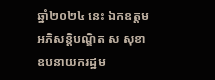ឆ្នាំ២០២៤ នេះ ឯកឧត្តមអភិសន្តិបណ្ឌិត ស សុខា ឧបនាយករដ្ឋម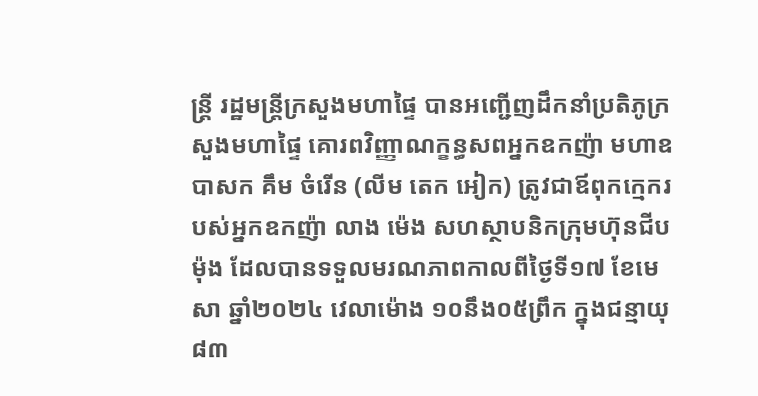ន្ត្រី រដ្ឋមន្ត្រីក្រសួងមហាផ្ទៃ បានអញ្ជើញដឹកនាំប្រតិភូក្រសួងមហាផ្ទៃ គោរពវិញ្ញាណក្ខន្ធសពអ្នកឧកញ៉ា មហាឧបាសក គឹម ចំរើន (លីម តេក អៀក) ត្រូវជាឪពុកក្មេករបស់អ្នកឧកញ៉ា លាង ម៉េង សហស្ថាបនិកក្រុមហ៊ុនជីបម៉ុង ដែលបានទទួលមរណភាពកាលពីថ្ងៃទី១៧ ខែមេសា ឆ្នាំ២០២៤ វេលាម៉ោង ១០នឹង០៥ព្រឹក ក្នុងជន្មាយុ ៨៣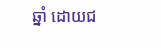ឆ្នាំ ដោយជ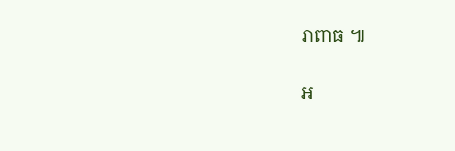រាពាធ ៕

អ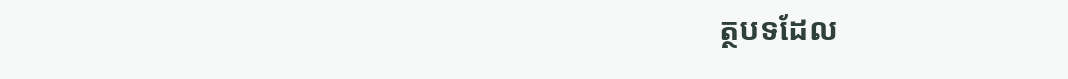ត្ថបទដែល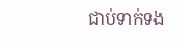ជាប់ទាក់ទង